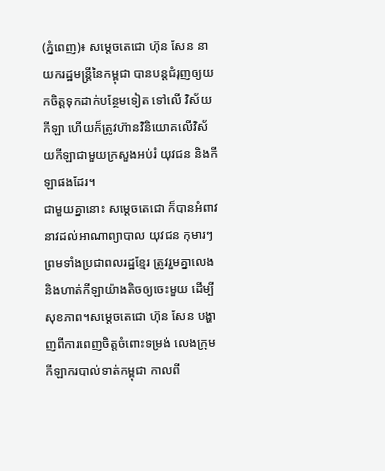(ភ្នំពេញ)៖ សម្តេចតេជោ ហ៊ុន សែន នាយករដ្ឋមន្រ្តីនៃកម្ពុជា បានបន្តជំរុញឲ្យយកចិត្តទុកដាក់បន្ថែមទៀត ទៅលើ វិស័យកីឡា ហើយក៏ត្រូវហ៊ានវិនិយោគលើវិស័យកីឡាជាមួយក្រសួងអប់រំ យុវជន និងកីឡាផងដែរ។
ជាមួយគ្នានោះ សម្តេចតេជោ ក៏បានអំពាវនាវដល់អាណាព្យាបាល យុវជន កុមារៗ ព្រមទាំងប្រជាពលរដ្ឋខ្មែរ ត្រូវរួមគ្នាលេង និងហាត់កីឡាយ៉ាងតិចឲ្យចេះមួយ ដើម្បីសុខភាព។សម្តេចតេជោ ហ៊ុន សែន បង្ហាញពីការពេញចិត្តចំពោះទម្រង់ លេងក្រុម កីឡាករបាល់ទាត់កម្ពុជា កាលពី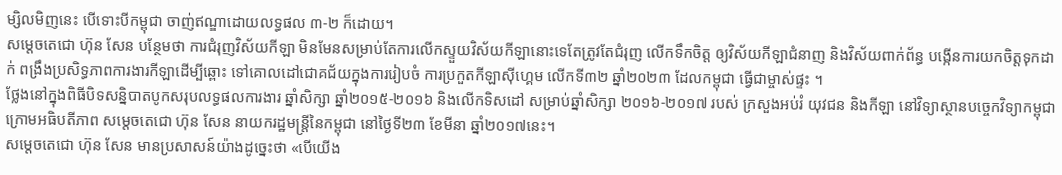ម្សិលមិញនេះ បើទោះបីកម្ពុជា ចាញ់ឥណ្ឌាដោយលទ្ធផល ៣-២ ក៏ដោយ។
សម្តេចតេជោ ហ៊ុន សែន បន្ថែមថា ការជំរុញវិស័យកីឡា មិនមែនសម្រាប់តែការលើកស្ទួយវិស័យកីឡានោះទេតែត្រូវតែជំរុញ លើកទឹកចិត្ត ឲ្យវិស័យកីឡាជំនាញ និងវិស័យពាក់ព័ន្ធ បង្កើនការយកចិត្តទុកដាក់ ពង្រឹងប្រសិទ្ធភាពការងារកីឡាដើម្បីឆ្ពោះ ទៅគោលដៅជោគជ័យក្នុងការរៀបចំ ការប្រកួតកីឡាស៊ីហ្គេម លើកទី៣២ ឆ្នាំ២០២៣ ដែលកម្ពុជា ធ្វើជាម្ចាស់ផ្ទះ ។
ថ្លែងនៅក្នុងពិធីបិទសន្និបាតបូកសរុបលទ្ធផលការងារ ឆ្នាំសិក្សា ឆ្នាំ២០១៥-២០១៦ និងលើកទិសដៅ សម្រាប់ឆ្នាំសិក្សា ២០១៦-២០១៧ របស់ ក្រសួងអប់រំ យុវជន និងកីឡា នៅវិទ្យាស្ថានបច្ចេកវិទ្យាកម្ពុជា ក្រោមអធិបតីភាព សម្តេចតេជោ ហ៊ុន សែន នាយករដ្ឋមន្រ្តីនៃកម្ពុជា នៅថ្ងៃទី២៣ ខែមីនា ឆ្នាំ២០១៧នេះ។
សម្តេចតេជោ ហ៊ុន សែន មានប្រសាសន៍យ៉ាងដូច្នេះថា «បើយើង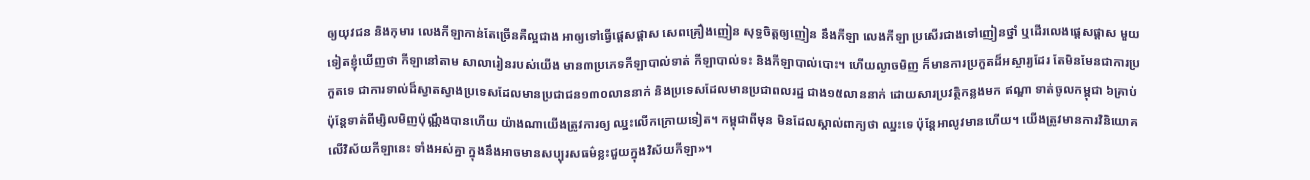ឲ្យយុវជន និងកុមារ លេងកីឡាកាន់តែច្រើនគឺល្អជាង អាឲ្យទៅធ្វើផ្តេសផ្តាស សេពគ្រឿងញៀន សុទ្ធចិត្តឲ្យញៀន នឹងកីឡា លេងកីឡា ប្រសើរជាងទៅញៀនថ្នាំ ឬដើរលេងផ្តេសផ្តាស មួយទៀតខ្ញុំឃើញថា កីឡានៅតាម សាលារៀនរបស់យើង មាន៣ប្រភេទកីឡាបាល់ទាត់ កីឡាបាល់ទះ និងកីឡាបាល់បោះ។ ហើយល្ងាចមិញ ក៏មានការប្រកួតដ៏អស្ចារ្យដែរ តែមិនមែនជាការប្រកួតទេ ជាការទាល់ដ៏ស្វាតស្វាងប្រទេសដែលមានប្រជាជន១៣០លាននាក់ និងប្រទេសដែលមានប្រជាពលរដ្ឋ ជាង១៥លាននាក់ ដោយសារប្រវត្ថិកន្លងមក ឥណ្ឌា ទាត់ចូលកម្ពុជា ៦គ្រាប់ ប៉ុន្តែទាត់ពីម្សិលមិញប៉ុណ្ណឹងបានហើយ យ៉ាងណាយើងត្រូវការឲ្យ ឈ្នះលើកក្រោយទៀត។ កម្ពុជាពីមុន មិនដែលស្គាល់ពាក្យថា ឈ្នះទេ ប៉ុន្តែអាលូវមានហើយ។ យើងត្រូវមានការវិនិយោគលើវិស័យកីឡានេះ ទាំងអស់គ្នា ក្នុងនឹងអាចមានសប្បុរសធម៌ខ្លះជួយក្នុងវិស័យកីឡា»។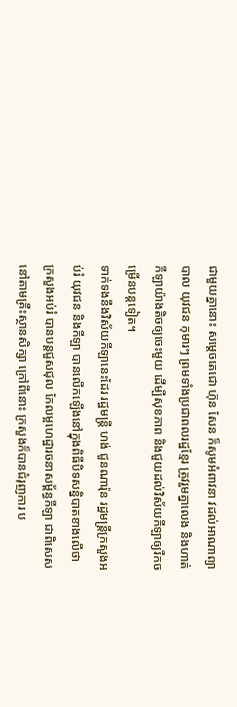ជាមួយគ្នានោះ សម្តេចតេជោ ហ៊ុន សែន ក៏សូមអំពាវនា វដល់អាណាព្យាបាល យុវជន កុមារៗ ព្រមទាំងប្រជាពលរដ្ឋខ្មែរ ត្រូវរួមគ្នាលេង និងហាត់កីឡាយ៉ាងតិចឲ្យចេះមួយ ដើម្បីសុខភាព និងជួយដល់វិស័យកីឡាឲ្យរីកចម្រើនបន្តទៀត។
ទាក់ទងនឹងវិស័យកីឡានេះដែរ រដ្ឋមន្រ្តី ហង់ ជួនណារ៉ុន រដ្ឋមន្រ្តីក្រសួងអប់រំ យុវជន និងកីឡា បានលើកឡើងនៅក្នុងពិធីបិទសន្និបាតខាងលើថា ក្រសួងអប់រំ បានបន្តជួសជុល កែលម្អហេដ្ឋារចនាសម្ព័ន្ធកីឡា ជាពិសេសនៅតាមគ្រឹះស្ថានសិក្សា ក្រៅពីនោះ ក្រសួងក៏បានជំរុញការ ប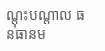ណ្តុះបណ្តាល ធនធានម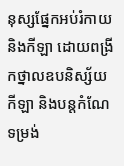នុស្សផ្នែកអប់រំកាយ និងកីឡា ដោយពង្រីកថ្នាលឧបនិស្ស័យកីឡា និងបន្តកំណែទម្រង់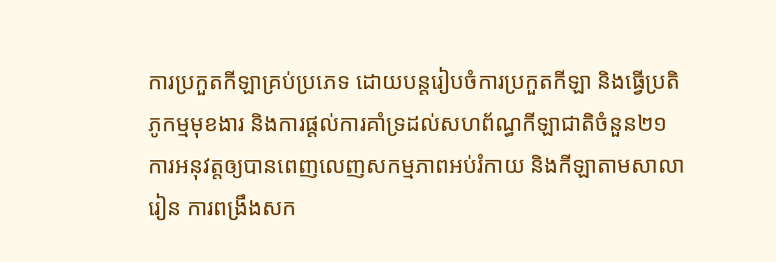ការប្រកួតកីឡាគ្រប់ប្រភេទ ដោយបន្តរៀបចំការប្រកួតកីឡា និងធ្វើប្រតិភូកម្មមុខងារ និងការផ្តល់ការគាំទ្រដល់សហព័ណ្ធកីឡាជាតិចំនួន២១ ការអនុវត្តឲ្យបានពេញលេញសកម្មភាពអប់រំកាយ និងកីឡាតាមសាលារៀន ការពង្រឹងសក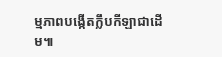ម្មភាពបង្កើតក្លឹបកីឡាជាដើម៕